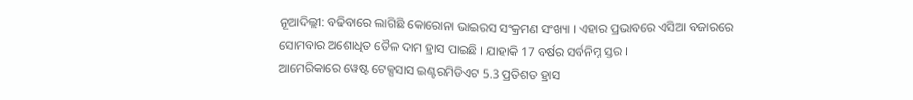ନୂଆଦିଲ୍ଲୀ: ବଢିବାରେ ଲାଗିଛି କୋରୋନା ଭାଇରସ ସଂକ୍ରମଣ ସଂଖ୍ୟା । ଏହାର ପ୍ରଭାବରେ ଏସିଆ ବଜାରରେ ସୋମବାର ଅଶୋଧିତ ତୈଳ ଦାମ ହ୍ରାସ ପାଇଛି । ଯାହାକି 17 ବର୍ଷର ସର୍ବନିମ୍ନ ସ୍ତର ।
ଆମେରିକାରେ ୱେଷ୍ଟ ଟେକ୍ସସାସ ଇଣ୍ଟରମିଡିଏଟ 5.3 ପ୍ରତିଶତ ହ୍ରାସ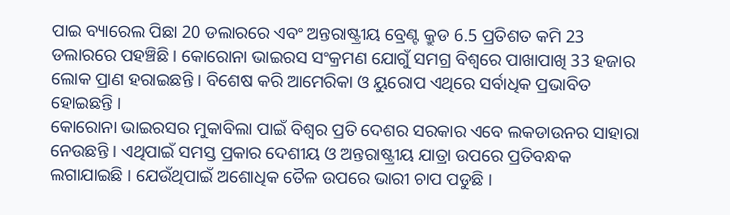ପାଇ ବ୍ୟାରେଲ ପିଛା 20 ଡଲାରରେ ଏବଂ ଅନ୍ତରାଷ୍ଟ୍ରୀୟ ବ୍ରେଣ୍ଟ କ୍ରୁଡ 6.5 ପ୍ରତିଶତ କମି 23 ଡଲାରରେ ପହଞ୍ଚିଛି । କୋରୋନା ଭାଇରସ ସଂକ୍ରମଣ ଯୋଗୁଁ ସମଗ୍ର ବିଶ୍ବରେ ପାଖାପାଖି 33 ହଜାର ଲୋକ ପ୍ରାଣ ହରାଇଛନ୍ତି । ବିଶେଷ କରି ଆମେରିକା ଓ ୟୁରୋପ ଏଥିରେ ସର୍ବାଧିକ ପ୍ରଭାବିତ ହୋଇଛନ୍ତି ।
କୋରୋନା ଭାଇରସର ମୁକାବିଲା ପାଇଁ ବିଶ୍ବର ପ୍ରତି ଦେଶର ସରକାର ଏବେ ଲକଡାଉନର ସାହାରା ନେଉଛନ୍ତି । ଏଥିପାଇଁ ସମସ୍ତ ପ୍ରକାର ଦେଶୀୟ ଓ ଅନ୍ତରାଷ୍ଟ୍ରୀୟ ଯାତ୍ରା ଉପରେ ପ୍ରତିବନ୍ଧକ ଲଗାଯାଇଛି । ଯେଉଁଥିପାଇଁ ଅଶୋଧିକ ତୈଳ ଉପରେ ଭାରୀ ଚାପ ପଡୁଛି ।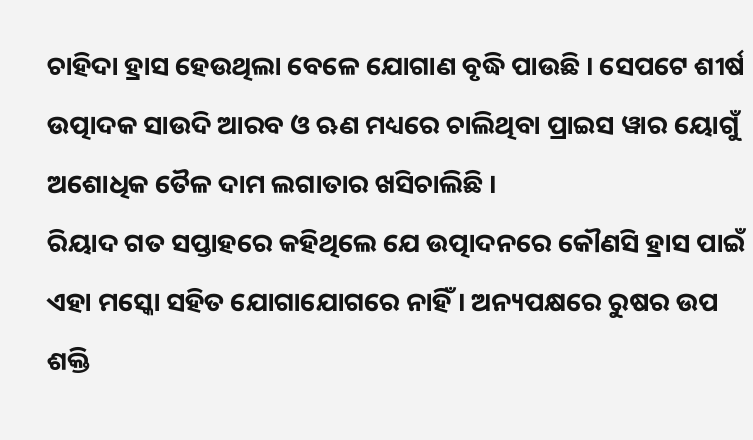ଚାହିଦା ହ୍ରାସ ହେଉଥିଲା ବେଳେ ଯୋଗାଣ ବୃଦ୍ଧି ପାଉଛି । ସେପଟେ ଶୀର୍ଷ ଉତ୍ପାଦକ ସାଉଦି ଆରବ ଓ ଋଣ ମଧ୍ୟରେ ଚାଲିଥିବା ପ୍ରାଇସ ୱାର ୟୋଗୁଁ ଅଶୋଧିକ ତୈଳ ଦାମ ଲଗାତାର ଖସିଚାଲିଛି ।
ରିୟାଦ ଗତ ସପ୍ତାହରେ କହିଥିଲେ ଯେ ଉତ୍ପାଦନରେ କୌଣସି ହ୍ରାସ ପାଇଁ ଏହା ମସ୍କୋ ସହିତ ଯୋଗାଯୋଗରେ ନାହିଁ । ଅନ୍ୟପକ୍ଷରେ ରୁଷର ଉପ ଶକ୍ତି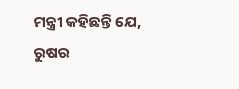ମନ୍ତ୍ରୀ କହିଛନ୍ତି ଯେ, ରୁଷର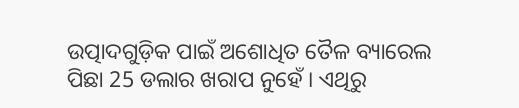ଉତ୍ପାଦଗୁଡ଼ିକ ପାଇଁ ଅଶୋଧିତ ତୈଳ ବ୍ୟାରେଲ ପିଛା 25 ଡଲାର ଖରାପ ନୁହେଁ । ଏଥିରୁ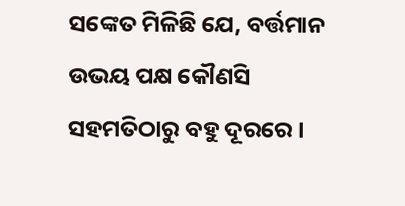ସଙ୍କେତ ମିଳିଛି ଯେ, ବର୍ତ୍ତମାନ ଉଭୟ ପକ୍ଷ କୌଣସି ସହମତିଠାରୁ ବହୁ ଦୂରରେ।